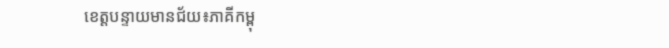ខេត្តបន្ទាយមានជ័យ៖ភាគីកម្ពុ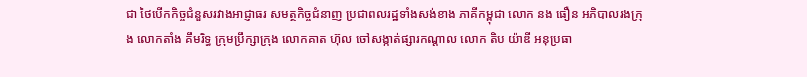ជា ថៃបើកកិច្ចជំនួសរវាងអាជ្ញាធរ សមត្ថកិច្ចជំនាញ ប្រជាពលរដ្ឋទាំងសង់ខាង ភាគីកម្ពុជា លោក នង ធឿន អភិបាលរងក្រុង លោកតាំង គឹមរិទ្ធ ក្រុមប្រឹក្សាក្រុង លោកគាត ហ៊ុល ចៅសង្កាត់ផ្សារកណ្តាល លោក តិប យ៉ាឌី អនុប្រធា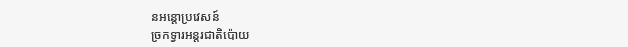នអន្តោប្រវេសន៍
ច្រកទ្វារអន្តរជាតិប៉ោយ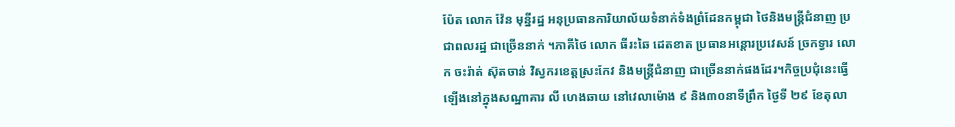ប៉ែត លោក វ៉ែន មុន្នីរដ្ឋ អនុប្រធានការិយាល័យទំនាក់ទំងព្រំដែនកម្ពុជា ថៃនិងមន្ត្រីជំនាញ ប្រជាពលរដ្ឋ ជាច្រើននាក់ ។ភាគីថៃ លោក ធីរះឆៃ ដេតខាត ប្រធានអន្តោរប្រវេសន៍ ច្រកទ្វារ លោក ចះរ៉ាត់ ស៊ុតចាន់ វិស្វករខេត្តស្រះកែវ និងមន្ត្រីជំនាញ ជាច្រើននាក់ផងដែរ។កិច្ចប្រជុំនេះធ្វើឡើងនៅក្នុងសណ្ឋាគារ លី ហេងឆាយ នៅវេលាម៉ោង ៩ និង៣០នាទីព្រឹក ថ្ងៃទី ២៩ ខែតុលា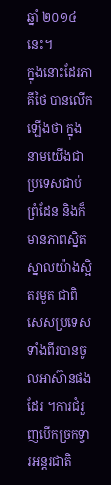ឆ្នាំ ២០១៤នេះ។
ក្នុងនោះដែរភាគីថៃ បានលើកឡើងថា ក្នុងនាមយើងជាប្រទេសជាប់ព្រំដែន និងក៏មានភាពស្និតស្នាលយ៉ាងស្អិតរមួត ជាពិសេសប្រទេសទាំងពីរបានចូលអាស៊ានផងដែរ ។ការជំរួញបើកច្រកទ្វារអន្តរជាតិ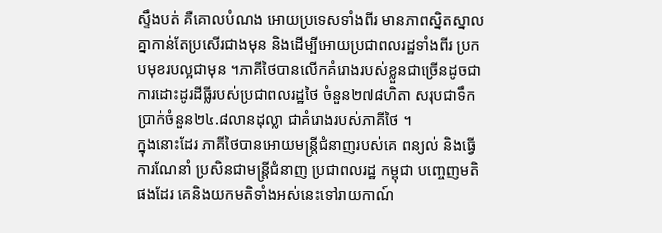ស្ទឹងបត់ គឺគោលបំណង អោយប្រទេសទាំងពីរ មានភាពស្និតស្នាលគ្នាកាន់តែប្រសើរជាងមុន និងដើម្បីអោយប្រជាពលរដ្ឋទាំងពីរ ប្រកបមុខរបល្អជាមុន ។ភាគីថៃបានលើកគំរោងរបស់ខ្លួនជាច្រើនដូចជា ការដោះដូរដីធ្លីរបស់ប្រជាពលរដ្ឋថៃ ចំនួន២៧៨ហិតា សរុបជាទឹកប្រាក់ចំនួន២៤.៨លានដុល្លា ជាគំរោងរបស់ភាគីថៃ ។
ក្នុងនោះដែរ ភាគីថៃបានអោយមន្ត្រីជំនាញរបស់គេ ពន្យល់ និងធ្វើការណែនាំ ប្រសិនជាមន្ត្រីជំនាញ ប្រជាពលរដ្ឋ កម្ពុជា បញ្ចេញមតិ ផងដែរ គេនិងយកមតិទាំងអស់នេះទៅរាយកាណ៍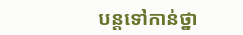បន្តទៅកាន់ថ្នា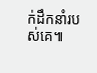ក់ដឹកនាំរបស់គេ៕